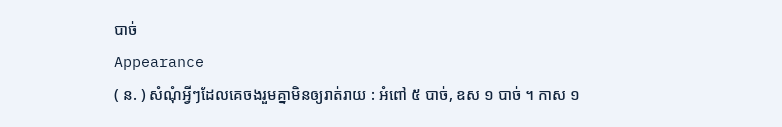បាច់
Appearance
( ន. ) សំណុំអ្វីៗដែលគេចងរួមគ្នាមិនឲ្យរាត់រាយ : អំពៅ ៥ បាច់, ឧស ១ បាច់ ។ កាស ១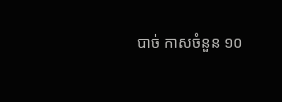បាច់ កាសចំនួន ១០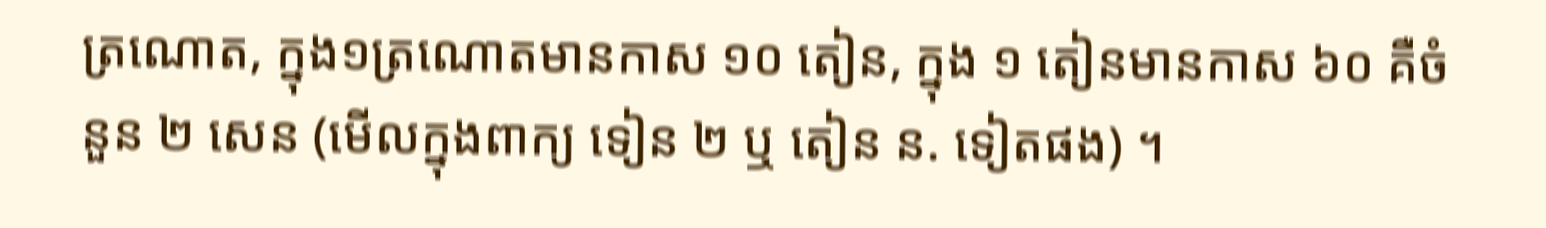ត្រណោត, ក្នុង១ត្រណោតមានកាស ១០ តៀន, ក្នុង ១ តៀនមានកាស ៦០ គឺចំនួន ២ សេន (មើលក្នុងពាក្យ ទៀន ២ ឬ តៀន ន. ទៀតផង) ។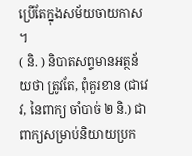ប្រើតែក្នុងសម័យចាយកាស ។
( និ. ) និបាតសព្ទមានអត្ថន័យថា ត្រូវតែ, ពុំគួរខាន (ជាវេវ, នៃពាក្យ ចាំបាច់ ២ និ.) ជាពាក្យសម្រាប់និយាយប្រក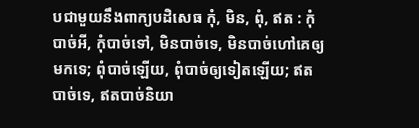បជាមួយនឹងពាក្យបដិសេធ កុំ, មិន, ពុំ, ឥត : កុំបាច់អី, កុំបាច់ទៅ, មិនបាច់ទេ, មិនបាច់ហៅគេឲ្យមកទេ; ពុំបាច់ឡើយ, ពុំបាច់ឲ្យទៀតឡើយ; ឥតបាច់ទេ, ឥតបាច់និយា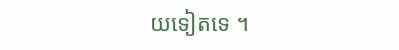យទៀតទេ ។